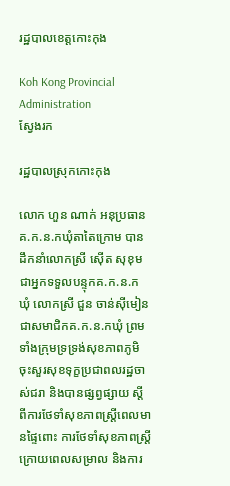រដ្ឋបាលខេត្តកោះកុង

Koh Kong Provincial Administration
ស្វែងរក

រដ្ឋបាលស្រុកកោះកុង

លោក ហួន ណាក់ អនុប្រធានគ.ក.ន.កឃុំតាតៃក្រោម បានដឹកនាំលោកស្រី សេុីត សុខុម ជាអ្នកទទួលបន្ទុកគ.ក.ន.ក ឃុំ លោកស្រី ជួន ចាន់សុីមៀន ជាសមាជិកគ.ក.ន.កឃុំ ព្រមទាំងក្រុមទ្រទ្រង់សុខភាពភូមិ ចុះសួរសុខទុក្ខប្រជាពលរដ្ឋចាស់ជរា និងបានផ្សព្វផ្សាយ ស្តីពីការថែទាំសុខភាពស្ត្រីពេលមានផ្ទៃពោះ ការថែទាំសុខភាពស្ត្រី ក្រោយពេលសម្រាល និងការ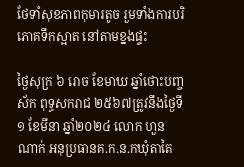ថែទាំសុខភាពកុមារតូច រួមទាំងការបរិភោគទឹកស្អាត នៅតាមខ្នងផ្ទះ

ថ្ងៃសុក្រ ៦ រោច ខែមាឃ ឆ្នាំថោះបញ្ចស័ក ពុទ្ធសករាជ ២៥៦៧ត្រូវនឹងថ្ងៃទី១ ខែមីនា ឆ្នាំ២០២៤ លោក ហួន ណាក់ អនុប្រធានគ.ក.ន.កឃុំតាតៃ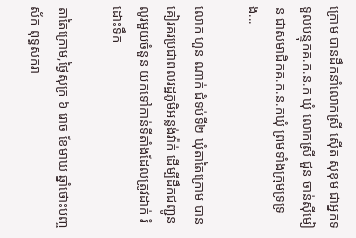ក្រោម បានដឹកនាំលោកស្រី សេុីត សុខុម ជាអ្នកទទួលបន្ទុកគ.ក.ន.ក ឃុំ លោកស្រី ជួន ចាន់សុីមៀន ជាសមាជិកគ.ក.ន.កឃុំ ព្រមទាំងក្រុមទ្រទ្រង...

លោក ហួន ណាក់ ជំទប់ទី២ ឃុំតាតៃក្រោម បានគៀរគរប្រជាពលរដ្ឋភូមិអន្លង់វ៉ាក់ ដើម្បីដឹកជញ្ជូន លូរមួយចំនួន យកទៅកាន់ទីតាំងដែលត្រូវដាក់ រំដោះទឹក

តាតៃក្រោម,ថ្ងៃសុក្រ ៦ រោច ខែមាឃ ឆ្នាំថោះបញ្ចស័ក ពុទ្ធសករា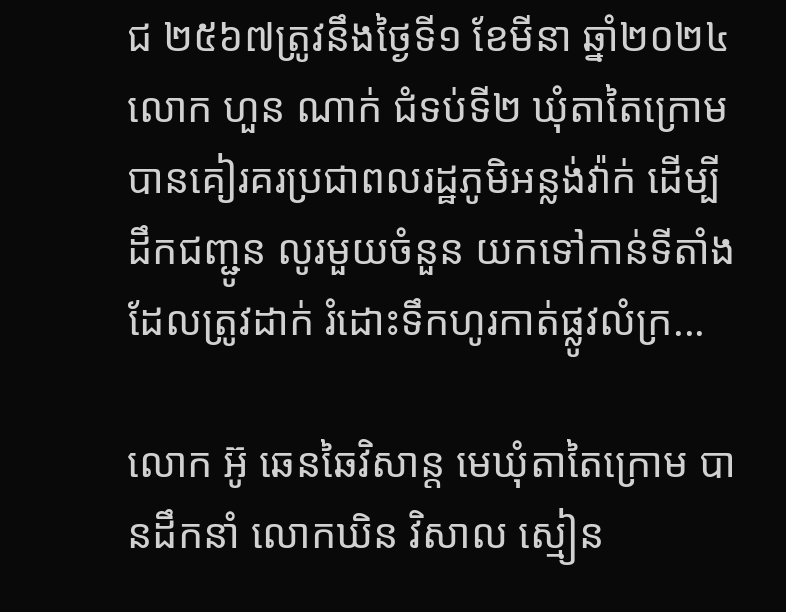ជ ២៥៦៧ត្រូវនឹងថ្ងៃទី១ ខែមីនា ឆ្នាំ២០២៤ លោក ហួន ណាក់ ជំទប់ទី២ ឃុំតាតៃក្រោម បានគៀរគរប្រជាពលរដ្ឋភូមិអន្លង់វ៉ាក់ ដើម្បីដឹកជញ្ជូន លូរមួយចំនួន យកទៅកាន់ទីតាំងដែលត្រូវដាក់ រំដោះទឹកហូរកាត់ផ្លូវលំក្រ...

លោក អ៊ូ ឆេនឆៃវិសាន្ត មេឃុំតាតៃក្រោម បានដឹកនាំ លោកឃិន វិសាល ស្មៀន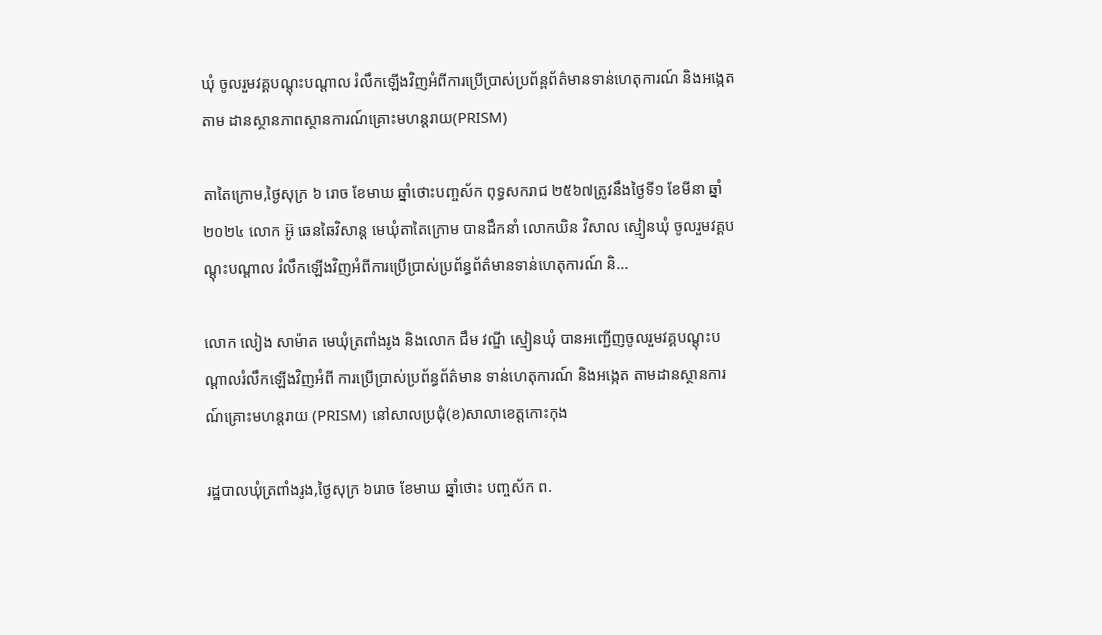ឃុំ ចូលរួមវគ្គបណ្តុះបណ្តាល រំលឹកឡើងវិញអំពីការប្រើប្រាស់ប្រព័ន្ពព័ត៌មានទាន់ហេតុការណ៍ និងអង្កេតតាម ដានស្ថានភាពស្ថានការណ៍គ្រោះមហន្តរាយ(PRISM)

តាតៃក្រោម,ថ្ងៃសុក្រ ៦ រោច ខែមាឃ ឆ្នាំថោះបញ្ចស័ក ពុទ្ធសករាជ ២៥៦៧ត្រូវនឹងថ្ងៃទី១ ខែមីនា ឆ្នាំ២០២៤ លោក អ៊ូ ឆេនឆៃវិសាន្ត មេឃុំតាតៃក្រោម បានដឹកនាំ លោកឃិន វិសាល ស្មៀនឃុំ ចូលរួមវគ្គបណ្តុះបណ្តាល រំលឹកឡើងវិញអំពីការប្រើប្រាស់ប្រព័ន្ធព័ត៌មានទាន់ហេតុការណ៍ និ...

លោក លៀង សាម៉ាត មេឃុំត្រពាំងរូង និងលោក ជឹម វណ្ឌី ស្មៀនឃុំ បានអញ្ជើញចូលរួមវគ្គបណ្តុះបណ្តាលរំលឹកឡើងវិញអំពី ការប្រើប្រាស់ប្រព័ន្ធព័ត៌មាន ទាន់ហេតុការណ៍ និងអង្កេត តាមដានស្ថានការណ៍គ្រោះមហន្តរាយ (PRISM) នៅសាលប្រជុំ(ខ)សាលាខេត្តកោះកុង

រដ្ឋបាលឃុំត្រពាំងរូង,ថ្ងៃសុក្រ ៦រោច ខែមាឃ ឆ្នាំថោះ បញ្ចស័ក ព.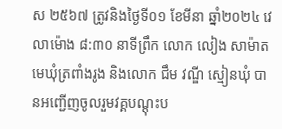ស ២៥៦៧ ត្រូវនិងថ្ងៃទី០១ ខែមីនា ឆ្នាំ២០២៤ វេលាម៉ោង ៨:៣០ នាទីព្រឹក លោក លៀង សាម៉ាត មេឃុំត្រពាំងរូង និងលោក ជឹម វណ្ឌី ស្មៀនឃុំ បានអញ្ជើញចូលរួមវគ្គបណ្តុះប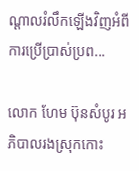ណ្តាលរំលឹកឡើងវិញអំពី ការប្រើប្រាស់ប្រព...

លោក ហែម ប៊ុនសំបូរ អភិបាលរងស្រុកកោះ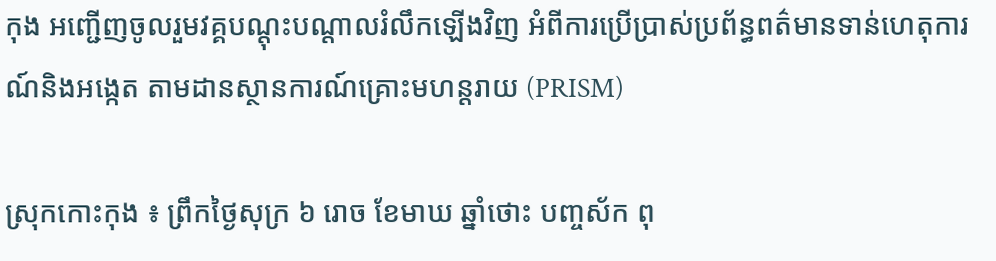កុង អញ្ជើញចូលរួមវគ្គបណ្តុះបណ្តាលរំលឹកឡើងវិញ អំពីការប្រើប្រាស់ប្រព័ន្ធពត៌មានទាន់ហេតុការណ៍និងអង្កេត តាមដានស្ថានការណ៍គ្រោះមហន្តរាយ (PRISM)

ស្រុកកោះកុង ៖ ព្រឹកថ្ងៃសុក្រ ៦ រោច ខែមាឃ ឆ្នាំថោះ បញ្ចស័ក ពុ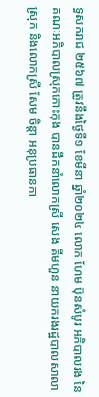ទ្ធសករាជ ២៥៦៧ ត្រូវនឹងថ្ងៃទី១ ខែមីនា ឆ្នាំ២០២៤ លោក ហែម ប៊ុនសំបូរ អភិបាលរង នៃគណៈអភិបាលស្រុកកោះកុង បានដឹកនាំលោកស្រី សេង គីមហួន នាយករងរដ្ឋបាលសាលាស្រុក និងលោកស្រី សែម ចិន្តា អនុប្រធានកា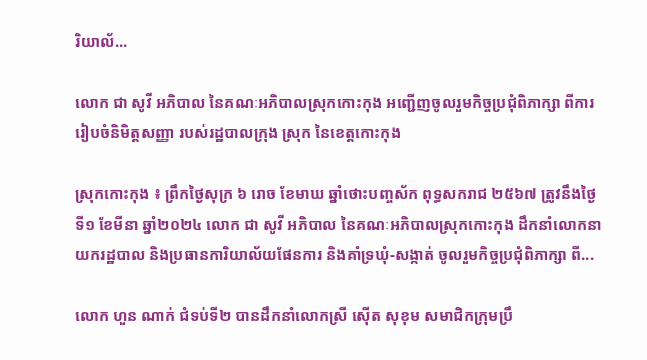រិយាល័...

លោក ជា សូវី អភិបាល នៃគណៈអភិបាលស្រុកកោះកុង អញ្ជើញចូលរួមកិច្ចប្រជុំពិភាក្សា ពីការរៀបចំនិមិត្តសញ្ញា របស់រដ្ឋបាលក្រុង ស្រុក នៃខេត្តកោះកុង

ស្រុកកោះកុង ៖ ព្រឹកថ្ងៃសុក្រ ៦ រោច ខែមាឃ ឆ្នាំថោះបញ្ចស័ក ពុទ្ធសករាជ ២៥៦៧ ត្រូវនឹងថ្ងៃទី១ ខែមីនា ឆ្នាំ២០២៤ លោក ជា សូវី អភិបាល នៃគណៈអភិបាលស្រុកកោះកុង ដឹកនាំលោកនាយករដ្ឋបាល និងប្រធានការិយាល័យផែនការ និងគាំទ្រឃុំ-សង្កាត់ ចូលរួមកិច្ចប្រជុំពិភាក្សា ពី...

លោក ហួន ណាក់ ជំទប់ទី២ បានដឹកនាំលោកស្រី សេុីត សុខុម សមាជិកក្រុមប្រឹ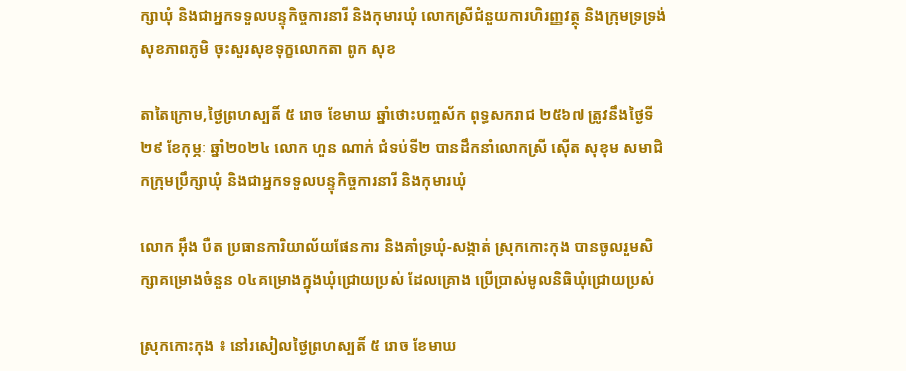ក្សាឃុំ និងជាអ្នកទទួលបន្ទុកិច្ចការនារី និងកុមារឃុំ លោកស្រីជំនួយការហិរញ្ញវត្ថុ និងក្រុមទ្រទ្រង់សុខភាពភូមិ ចុះសួរសុខទុក្ខលោកតា ពូក សុខ

តាតៃក្រោម,ថ្ងៃព្រហស្បតិ៍ ៥ រោច ខែមាឃ ឆ្នាំថោះបញ្ចស័ក ពុទ្ធសករាជ ២៥៦៧ ត្រូវនឹងថ្ងៃទី២៩ ខែកុម្ភៈ ឆ្នាំ២០២៤ លោក ហួន ណាក់ ជំទប់ទី២ បានដឹកនាំលោកស្រី សេុីត សុខុម សមាជិកក្រុមប្រឹក្សាឃុំ និងជាអ្នកទទួលបន្ទុកិច្ចការនារី និងកុមារឃុំ

លោក អ៊ឹង បឺត ប្រធានការិយាល័យផែនការ និងគាំទ្រឃុំ-សង្កាត់ ស្រុកកោះកុង បានចូលរួមសិក្សាគម្រោងចំនួន ០៤គម្រោងក្នុងឃុំជ្រោយប្រស់ ដែលគ្រោង ប្រើប្រាស់មូលនិធិឃុំជ្រោយប្រស់

ស្រុកកោះកុង ៖ នៅរសៀលថ្ងៃព្រហស្បតិ៍ ៥ រោច ខែមាឃ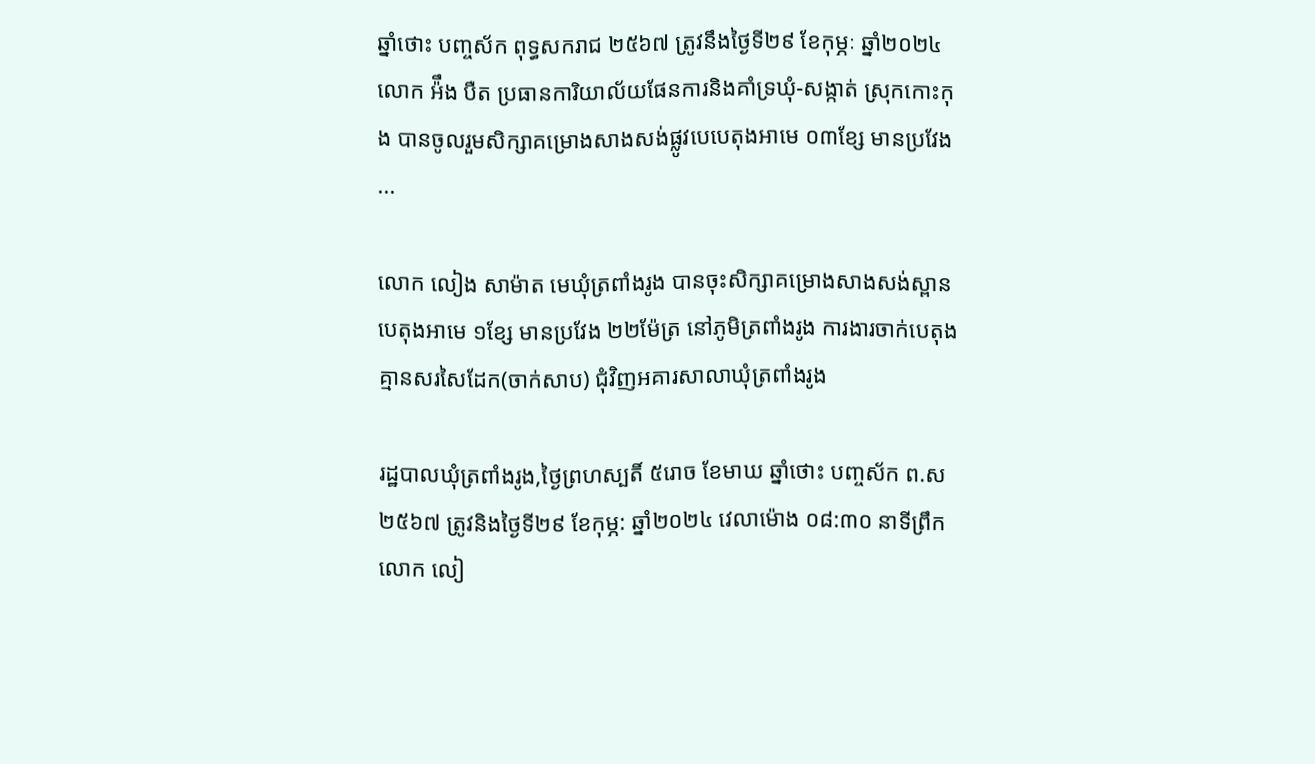ឆ្នាំថោះ បញ្ចស័ក ពុទ្ធសករាជ ២៥៦៧ ត្រូវនឹងថ្ងៃទី២៩ ខែកុម្ភៈ ឆ្នាំ២០២៤ លោក អ៉ឹង បឺត ប្រធានការិយាល័យផែនការនិងគាំទ្រឃុំ-សង្កាត់ ស្រុកកោះកុង បានចូលរួមសិក្សាគម្រោងសាងសង់ផ្លូវបេបេតុងអាមេ ០៣ខ្សែ មានប្រវែង ...

លោក លៀង សាម៉ាត មេឃុំត្រពាំងរូង បានចុះសិក្សាគម្រោងសាងសង់ស្ពានបេតុងអាមេ ១ខ្សែ មានប្រវែង ២២ម៉ែត្រ នៅភូមិត្រពាំងរូង ការងារចាក់បេតុងគ្មានសរសៃដែក(ចាក់សាប) ជុំវិញអគារសាលាឃុំត្រពាំងរូង

រដ្ឋបាលឃុំត្រពាំងរូង,ថ្ងៃព្រហស្បតិ៍ ៥រោច ខែមាឃ ឆ្នាំថោះ បញ្ចស័ក ព.ស ២៥៦៧ ត្រូវនិងថ្ងៃទី២៩ ខែកុម្ភ: ឆ្នាំ២០២៤ វេលាម៉ោង ០៨:៣០ នាទីព្រឹក លោក លៀ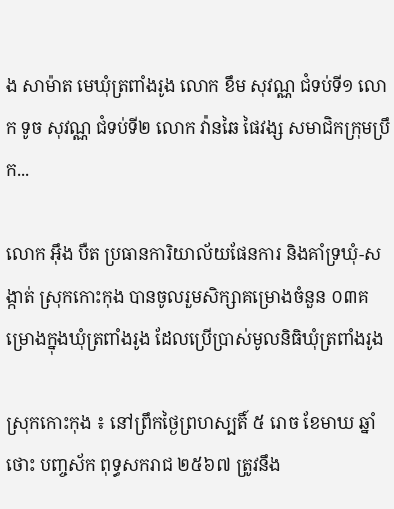ង សាម៉ាត មេឃុំត្រពាំងរូង លោក ខឹម សុវណ្ណ ជំទប់ទី១ លោក ទូច សុវណ្ណ ជំទប់ទី២ លោក វ៉ានឆៃ ផៃវង្ស សមាជិកក្រុមប្រឹក...

លោក អ៊ឹង បឺត ប្រធានការិយាល័យផែនការ និងគាំទ្រឃុំ-សង្កាត់ ស្រុកកោះកុង បានចូលរួមសិក្សាគម្រោងចំនួន ០៣គម្រោងក្នុងឃុំត្រពាំងរូង ដែលប្រើប្រាស់មូលនិធិឃុំត្រពាំងរូង

ស្រុកកោះកុង ៖ នៅព្រឹកថ្ងៃព្រហស្បតិ៍ ៥ រោច ខែមាឃ ឆ្នាំថោះ បញ្ចស័ក ពុទ្ធសករាជ ២៥៦៧ ត្រូវនឹង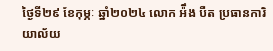ថ្ងៃទី២៩ ខែកុម្ភៈ ឆ្នាំ២០២៤ លោក អ៉ឹង បឺត ប្រធានការិយាល័យ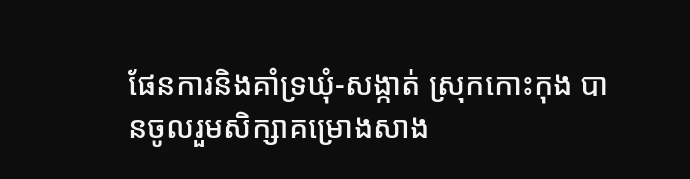ផែនការនិងគាំទ្រឃុំ-សង្កាត់ ស្រុកកោះកុង បានចូលរួមសិក្សាគម្រោងសាង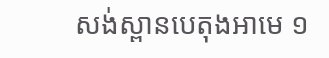សង់ស្ពានបេតុងអាមេ ១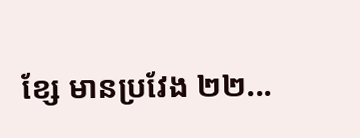ខ្សែ មានប្រវែង ២២...